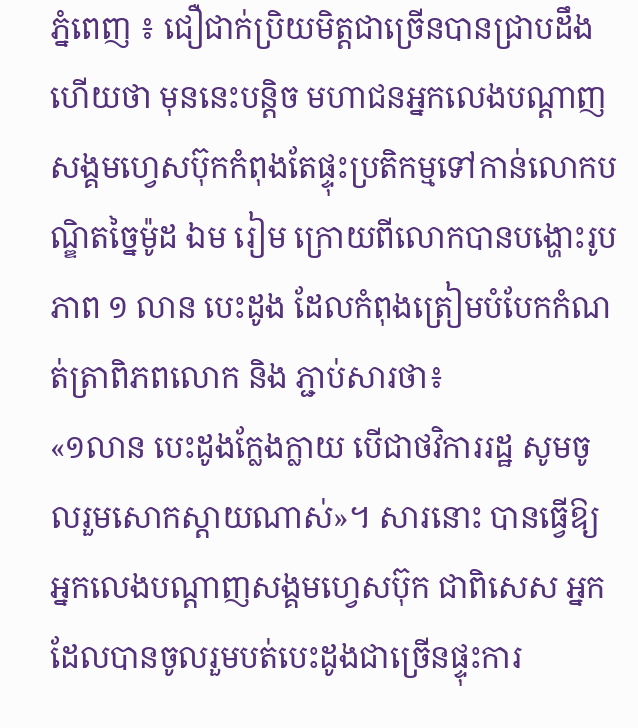ភ្នំពេញ ៖ ជឿជាក់ប្រិយមិត្តជាច្រើនបានជ្រាបដឹងហើយថា មុននេះបន្តិច មហាជនអ្នកលេងបណ្តាញសង្គមហ្វេសប៊ុកកំពុងតែផ្ទុះប្រតិកម្មទៅកាន់លោកបណ្ឌិតច្នៃម៉ូដ ឯម រៀម ក្រោយពីលោកបានបង្ហោះរូបភាព ១ លាន បេះដូង ដែលកំពុងត្រៀមបំបែកកំណត់ត្រាពិភពលោក និង ភ្ជាប់សារថា៖
«១លាន បេះដូងក្លែងក្លាយ បើជាថវិការរដ្ឋ សូមចូលរួមសោកស្តាយណាស់»។ សារនោះ បានធ្វើឱ្យអ្នកលេងបណ្តាញសង្គមហ្វេសប៊ុក ជាពិសេស អ្នកដែលបានចូលរួមបត់បេះដូងជាច្រើនផ្ទុះការ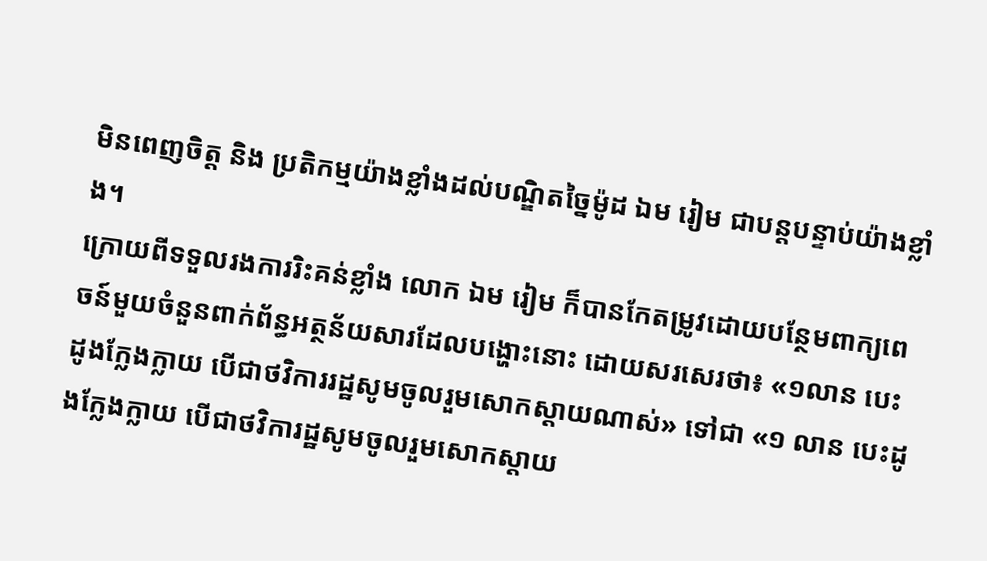មិនពេញចិត្ត និង ប្រតិកម្មយ៉ាងខ្លាំងដល់បណ្ឌិតច្នៃម៉ូដ ឯម រៀម ជាបន្តបន្ទាប់យ៉ាងខ្លាំង។
ក្រោយពីទទួលរងការរិះគន់ខ្លាំង លោក ឯម រៀម ក៏បានកែតម្រូវដោយបន្ថែមពាក្យពេចន៍មួយចំនួនពាក់ព័ន្ធអត្ថន័យសារដែលបង្ហោះនោះ ដោយសរសេរថា៖ «១លាន បេះដូងក្លែងក្លាយ បើជាថវិការរដ្ឋសូមចូលរួមសោកស្តាយណាស់» ទៅជា «១ លាន បេះដូងក្លែងក្លាយ បើជាថវិការដ្ឋសូមចូលរួមសោកស្តាយ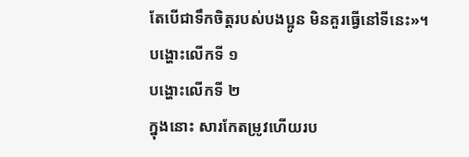តែបើជាទឹកចិត្តរបស់បងប្អូន មិនគួរធ្វើនៅទីនេះ»។
បង្ហោះលើកទី ១
បង្ហោះលើកទី ២
ក្នុងនោះ សារកែតម្រូវហើយរប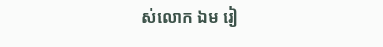ស់លោក ឯម រៀ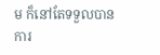ម ក៏នៅតែទទួលបានការ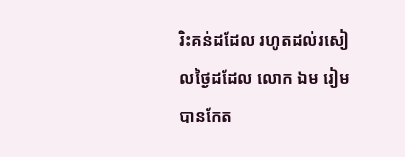រិះគន់ដដែល រហូតដល់រសៀលថ្ងៃដដែល លោក ឯម រៀម បានកែត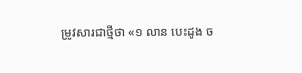ម្រូវសារជាថ្មីថា «១ លាន បេះដូង ច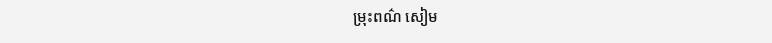ម្រុះពណ៌ សៀម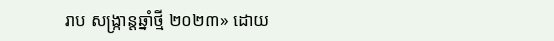រាប សង្ក្រាន្តឆ្នាំថ្មី ២០២៣» ដោយ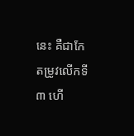នេះ គឺជាកែតម្រូវលើកទី ៣ ហើ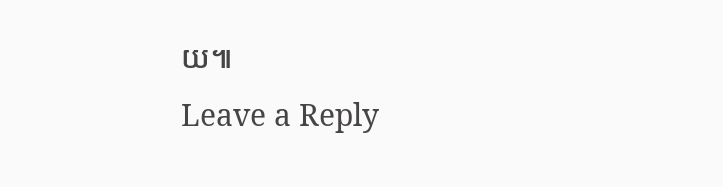យ៕
Leave a Reply